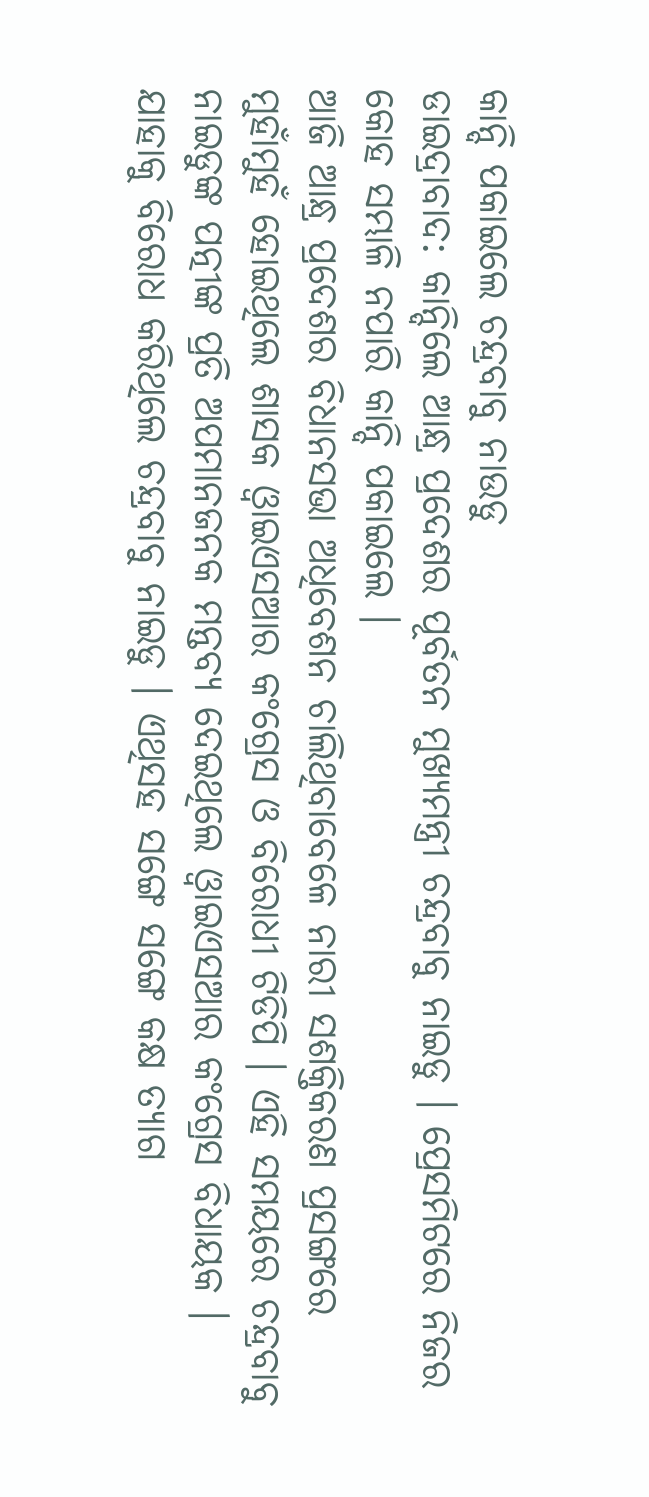କାନ୍ଦି ପକାଇଲେ ଚନ୍ଦ୍ରବାବୁ ନାଉଡୁ
ଡାଇଦ୍ରାବାଦ: କାନ୍ଦିଲେ ଆନ୍ଧ୍ର ପ୍ରଦେଶର ପୂର୍ବତନ ମୁଖ୍ୟମନ୍ତ୍ରୀ ଚନ୍ଦ୍ରବାବୁ ନାଇଡୁ । ପ୍ରେସମିଟରେ ନିଜର କୋହ ସମ୍ଭାଳି ନପାରି କାନ୍ଦି ପକାଇଲେ ।
ଆଜି ଆନ୍ଧ୍ର ପ୍ରଦେଶର ବିଧାନସଭା ଅଧିବେଶନ ଚାଲିଥିବାବେଳେ ନାରୀ ସଶକ୍ତିକରଣ ପ୍ରସଙ୍ଗରେ ମୁହାଁମୁହଁ ହୋଇଥିଲେ ଶାସକ ଓ୍ବାଇଏସଆର କଂଗ୍ରେସ ଓ ବିରୋଧୀ ଟିଡିପି । ଏହି ସମୟରେ ଚନ୍ଦ୍ରବାବୁ ନାଇଡୁଙ୍କ ପତ୍ନୀଙ୍କ ପ୍ରତି ଅପମାନଜନକ ମନ୍ତବ୍ୟ ଦେଇଥିଲେ ଓ୍ବାଇଏସଆର କଂଗ୍ରେସ ବିଧାୟକ । ଯାହାକୁ ବିରୋଧ କରିଥିଲେ ଚନ୍ଦ୍ରବାବୁ ନାଇଡୁ । ଏଥିସହ ସଙ୍ଗେ ସଙ୍ଗେ କକ୍ଷ ତ୍ୟାଗ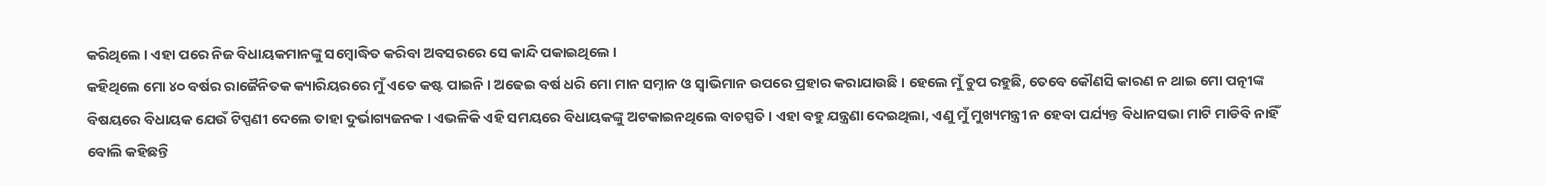କରିଥିଲେ । ଏହା ପରେ ନିଜ ବିଧାୟକମାନଙ୍କୁ ସମ୍ବୋଦ୍ଧିତ କରିବା ଅବସରରେ ସେ କାନ୍ଦି ପକାଇଥିଲେ ।
କହିଥିଲେ ମୋ ୪୦ ବର୍ଷର ରାଜୈନିତକ କ୍ୟାରିୟରରେ ମୁଁ ଏତେ କଷ୍ଟ ପାଇନି । ଅଢେଇ ବର୍ଷ ଧରି ମୋ ମାନ ସମ୍ନାନ ଓ ସ୍ବାଭିମାନ ଉପରେ ପ୍ରହାର କରାଯାଉଛି । ହେଲେ ମୁଁ ଚୁପ ରହୁଛି, ତେବେ କୌଣସି କାରଣ ନ ଥାଇ ମୋ ପତ୍ନୀଙ୍କ ବିଷୟରେ ବିଧାୟକ ଯେଉଁ ଟିପ୍ପଣୀ ଦେଲେ ତାହା ଦୁର୍ଭାଗ୍ୟଜନକ । ଏଭଳିକି ଏହି ସମୟରେ ବିଧାୟକଙ୍କୁ ଅଟକାଇନଥିଲେ ବାଚସ୍ପତି । ଏହା ବହୁ ଯନ୍ତ୍ରଣା ଦେଇଥିଲା, ଏଣୁ ମୁଁ ମୁଖ୍ୟମନ୍ତ୍ରୀ ନ ହେବା ପର୍ଯ୍ୟନ୍ତ ବିଧାନସଭା ମାଟି ମାଡିବି ନାହିଁ ବୋଲି କହିଛନ୍ତି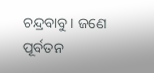ଚନ୍ଦ୍ରବାବୁ । ଜଣେ ପୂର୍ବତନ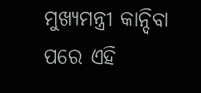ମୁଖ୍ୟମନ୍ତ୍ରୀ କାନ୍ଦିବା ପରେ ଏହି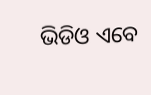ଭିଡିଓ ଏବେ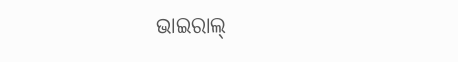ଭାଇରାଲ୍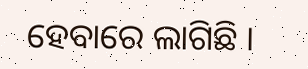ହେବାରେ ଲାଗିଛି ।